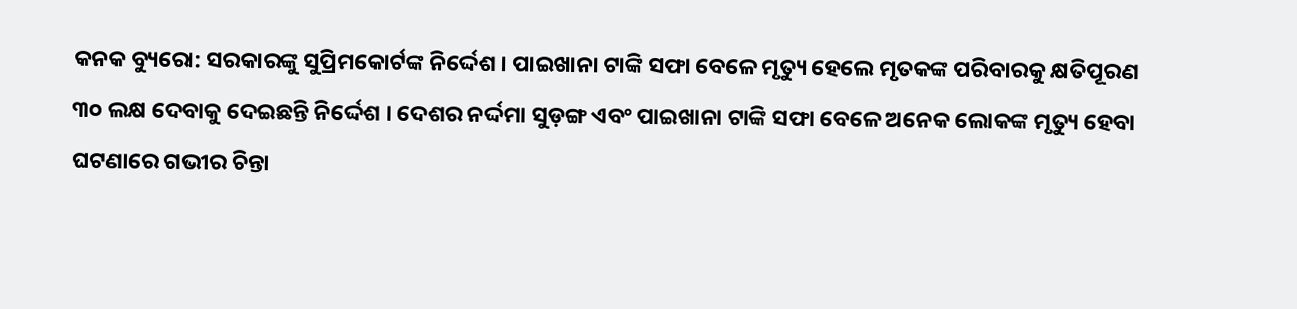କନକ ବ୍ୟୁରୋ: ସରକାରଙ୍କୁ ସୁପ୍ରିମକୋର୍ଟଙ୍କ ନିର୍ଦ୍ଦେଶ । ପାଇଖାନା ଟାଙ୍କି ସଫା ବେଳେ ମୃତ୍ୟୁ ହେଲେ ମୃତକଙ୍କ ପରିବାରକୁ କ୍ଷତିପୂରଣ ୩୦ ଲକ୍ଷ ଦେବାକୁ ଦେଇଛନ୍ତି ନିର୍ଦ୍ଦେଶ । ଦେଶର ନର୍ଦ୍ଦମା ସୁଡ଼ଙ୍ଗ ଏବଂ ପାଇଖାନା ଟାଙ୍କି ସଫା ବେଳେ ଅନେକ ଲୋକଙ୍କ ମୃତ୍ୟୁ ହେବା ଘଟଣାରେ ଗଭୀର ଚିନ୍ତା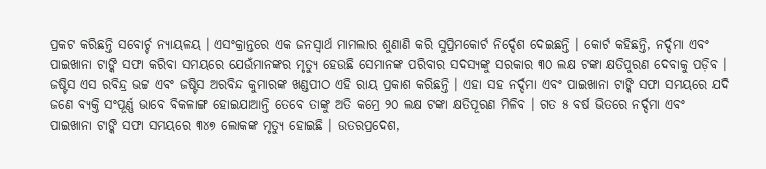ପ୍ରକଟ କରିଛନ୍ତି ସବୋର୍ଚ୍ଚ ନ୍ୟାୟଳୟ । ଏସଂକ୍ରାନ୍ତରେ ଏକ ଜନସ୍ୱାର୍ଥ ମାମଲାର ଶୁଣାଣି କରି ସୁପ୍ରିମକୋର୍ଟ ନିର୍ଦ୍ଦେଶ ଦେଇଛନ୍ତି । କୋର୍ଟ କହିଛନ୍ତି, ନର୍ଦ୍ଦମା ଏବଂ ପାଇଖାନା ଟାଙ୍କି ସଫା କରିବା ସମୟରେ ଯେଉଁମାନଙ୍କର ମୃତ୍ୟୁ ହେଉଛି ସେମାନଙ୍କ ପରିବାର ସଦସ୍ୟଙ୍କୁ ସରକାର ୩୦ ଲକ୍ଷ ଟଙ୍କା କ୍ଷତିପୁରଣ ଦେବାକୁ ପଡ଼ିବ । ଜଷ୍ଟିସ ଏସ ରବିନ୍ଦ୍ର ଭଟ୍ଟ ଏବଂ ଜଷ୍ଟିସ ଅରବିନ୍ଦ କୁମାରଙ୍କ ଖଣ୍ଡପୀଠ ଏହି ରାୟ ପ୍ରକାଶ କରିଛନ୍ତି । ଏହା ସହ ନର୍ଦ୍ଦମା ଏବଂ ପାଇଖାନା ଟାଙ୍କି ସଫା ସମୟରେ ଯଦି ଜଣେ ବ୍ୟକ୍ତି ସଂପୂର୍ଣ୍ଣ ଭାବେ ବିକଳାଙ୍ଗ ହୋଇଯାଆନ୍ତି ତେବେ ତାଙ୍କୁ ଅତି କମ୍ରେ ୨୦ ଲକ୍ଷ ଟଙ୍କା କ୍ଷତିପୂରଣ ମିଳିବ । ଗତ ୫ ବର୍ଷ ଭିତରେ ନର୍ଦ୍ଦମା ଏବଂ ପାଇଖାନା ଟାଙ୍କି ସଫା ସମୟରେ ୩୪୭ ଲୋକଙ୍କ ମୃତ୍ୟୁ ହୋଇଛି । ଉତରପ୍ରଦେଶ,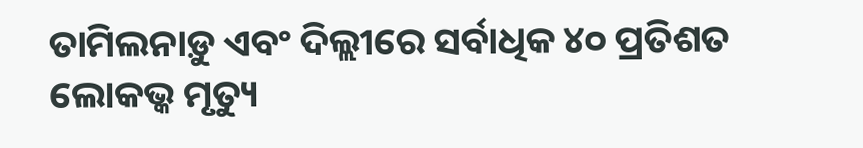ତାମିଲନାଡ଼ୁ ଏବଂ ଦିଲ୍ଲୀରେ ସର୍ବାଧିକ ୪୦ ପ୍ରତିଶତ ଲୋକଭ୍କ ମୃତ୍ୟୁ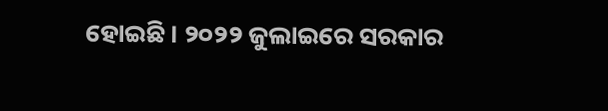ହୋଇଛି । ୨୦୨୨ ଜୁଲାଇରେ ସରକାର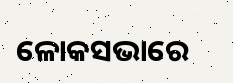ଳୋକସଭାରେ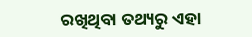ରଖିଥିବା ତଥ୍ୟରୁ ଏହା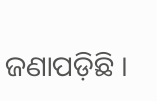ଜଣାପଡ଼ିଛି ।